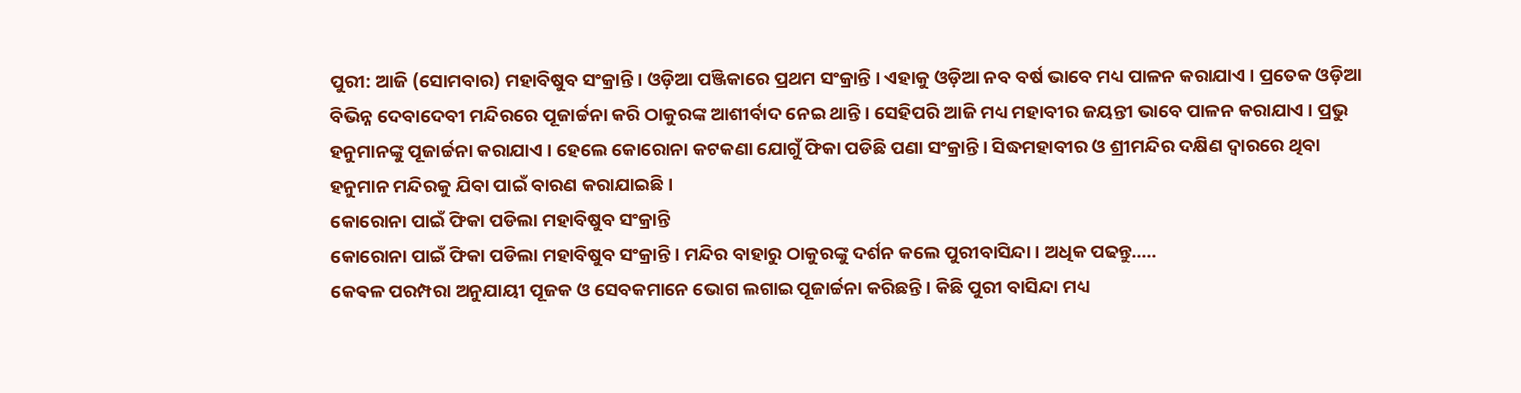ପୁରୀ: ଆଜି (ସୋମବାର) ମହାବିଷୁବ ସଂକ୍ରାନ୍ତି । ଓଡ଼ିଆ ପଞ୍ଜିକାରେ ପ୍ରଥମ ସଂକ୍ରାନ୍ତି । ଏହାକୁ ଓଡ଼ିଆ ନବ ବର୍ଷ ଭାବେ ମଧ୍ୟ ପାଳନ କରାଯାଏ । ପ୍ରତେକ ଓଡ଼ିଆ ବିଭିନ୍ନ ଦେବାଦେବୀ ମନ୍ଦିରରେ ପୂଜାର୍ଚ୍ଚନା କରି ଠାକୁରଙ୍କ ଆଶୀର୍ବାଦ ନେଇ ଥାନ୍ତି । ସେହିପରି ଆଜି ମଧ୍ୟ ମହାବୀର ଜୟନ୍ତୀ ଭାବେ ପାଳନ କରାଯାଏ । ପ୍ରଭୁ ହନୁମାନଙ୍କୁ ପୂଜାର୍ଚ୍ଚନା କରାଯାଏ । ହେଲେ କୋରୋନା କଟକଣା ଯୋଗୁଁ ଫିକା ପଡିଛି ପଣା ସଂକ୍ରାନ୍ତି । ସିଦ୍ଧମହାବୀର ଓ ଶ୍ରୀମନ୍ଦିର ଦକ୍ଷିଣ ଦ୍ବାରରେ ଥିବା ହନୁମାନ ମନ୍ଦିରକୁ ଯିବା ପାଇଁ ବାରଣ କରାଯାଇଛି ।
କୋରୋନା ପାଇଁ ଫିକା ପଡିଲା ମହାବିଷୁବ ସଂକ୍ରାନ୍ତି
କୋରୋନା ପାଇଁ ଫିକା ପଡିଲା ମହାବିଷୁବ ସଂକ୍ରାନ୍ତି । ମନ୍ଦିର ବାହାରୁ ଠାକୁରଙ୍କୁ ଦର୍ଶନ କଲେ ପୁରୀବାସିନ୍ଦା । ଅଧିକ ପଢନ୍ତୁ.....
କେଵଳ ପରମ୍ପରା ଅନୁଯାୟୀ ପୂଜକ ଓ ସେବକମାନେ ଭୋଗ ଲଗାଇ ପୂଜାର୍ଚ୍ଚନା କରିଛନ୍ତି । କିଛି ପୁରୀ ବାସିନ୍ଦା ମଧ୍ୟ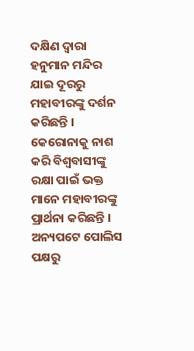ଦକ୍ଷିଣ ଦ୍ବାରା ହନୁମାନ ମନ୍ଦିର ଯାଇ ଦୂରରୁ ମହାବୀରଙ୍କୁ ଦର୍ଶନ କରିଛନ୍ତି । କେରୋନାକୁ ନାଶ କରି ବିଶ୍ବବାସୀଙ୍କୁ ରକ୍ଷା ପାଇଁ ଭକ୍ତ ମାନେ ମହାବୀରଙ୍କୁ ପ୍ରାର୍ଥନା କରିଛନ୍ତି । ଅନ୍ୟପଟେ ପୋଲିସ ପକ୍ଷରୁ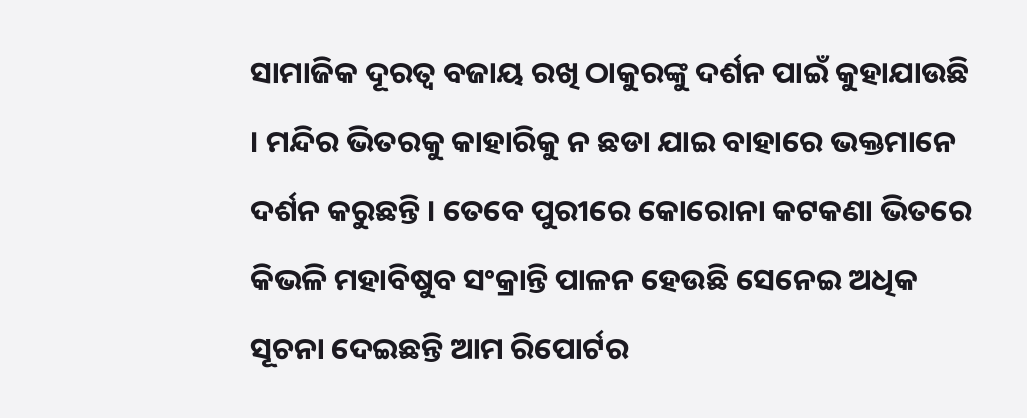ସାମାଜିକ ଦୂରତ୍ବ ବଜାୟ ରଖି ଠାକୁରଙ୍କୁ ଦର୍ଶନ ପାଇଁ କୁହାଯାଉଛି । ମନ୍ଦିର ଭିତରକୁ କାହାରିକୁ ନ ଛଡା ଯାଇ ବାହାରେ ଭକ୍ତମାନେ ଦର୍ଶନ କରୁଛନ୍ତି । ତେବେ ପୁରୀରେ କୋରୋନା କଟକଣା ଭିତରେ କିଭଳି ମହାବିଷୁବ ସଂକ୍ରାନ୍ତି ପାଳନ ହେଉଛି ସେନେଇ ଅଧିକ ସୂଚନା ଦେଇଛନ୍ତି ଆମ ରିପୋର୍ଟର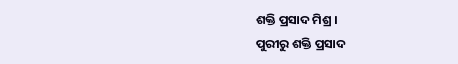ଶକ୍ତି ପ୍ରସାଦ ମିଶ୍ର ।
ପୁରୀରୁ ଶକ୍ତି ପ୍ରସାଦ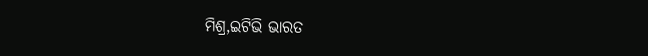ମିଶ୍ର,ଇଟିଭି ଭାରତ